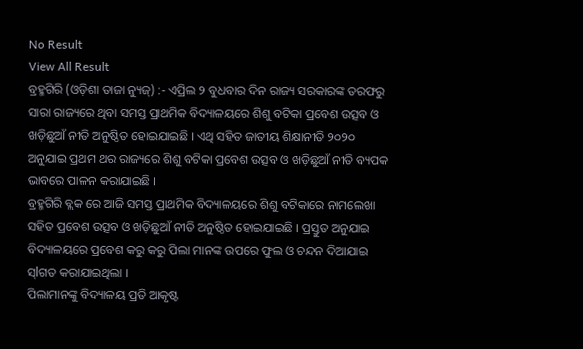No Result
View All Result
ବ୍ରହ୍ମଗିରି (ଓଡ଼ିଶା ତାଜା ନ୍ୟୁଜ୍) :- ଏପ୍ରିଲ ୨ ବୁଧବାର ଦିନ ରାଜ୍ୟ ସରକାରଙ୍କ ତରଫରୁ ସାରା ରାଜ୍ୟରେ ଥିବା ସମସ୍ତ ପ୍ରାଥମିକ ବିଦ୍ୟାଳୟରେ ଶିଶୁ ବଟିକା ପ୍ରବେଶ ଉତ୍ସବ ଓ ଖଡ଼ିଛୁଆଁ ନୀତି ଅନୁଷ୍ଠିତ ହୋଇଯାଇଛି । ଏଥି ସହିତ ଜାତୀୟ ଶିକ୍ଷାନୀତି ୨୦୨୦ ଅନୁଯାଇ ପ୍ରଥମ ଥର ରାଜ୍ୟରେ ଶିଶୁ ବଟିକା ପ୍ରବେଶ ଉତ୍ସବ ଓ ଖଡ଼ିଛୁଆଁ ନୀତି ବ୍ୟପକ ଭାବରେ ପାଳନ କରାଯାଇଛି ।
ବ୍ରହ୍ମଗିରି ବ୍ଲକ ରେ ଆଜି ସମସ୍ତ ପ୍ରାଥମିକ ବିଦ୍ୟାଳୟରେ ଶିଶୁ ବଟିକାରେ ନାମଲେଖା ସହିତ ପ୍ରବେଶ ଉତ୍ସବ ଓ ଖଡ଼ିଛୁଆଁ ନୀତି ଅନୁଷ୍ଠିତ ହୋଇଯାଇଛି । ପ୍ରସ୍ତୁତ ଅନୁଯାଇ ବିଦ୍ୟାଳୟରେ ପ୍ରବେଶ କରୁ କରୁ ପିଲା ମାନଙ୍କ ଉପରେ ଫୁଲ ଓ ଚନ୍ଦନ ଦିଆଯାଇ ସ୍lଗତ କରାଯାଇଥିଲା ।
ପିଲାମାନଙ୍କୁ ବିଦ୍ୟାଳୟ ପ୍ରତି ଆକୃଷ୍ଟ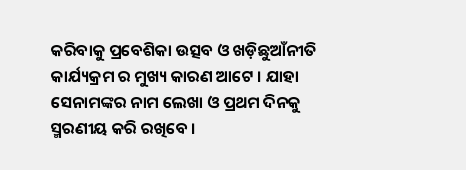କରିବାକୁ ପ୍ରବେଶିକା ଉତ୍ସବ ଓ ଖଡ଼ିଛୁଆଁନୀତି କାର୍ଯ୍ୟକ୍ରମ ର ମୁଖ୍ୟ କାରଣ ଆଟେ । ଯାହା ସେନାମଙ୍କର ନାମ ଲେଖା ଓ ପ୍ରଥମ ଦିନକୁ ସ୍ମରଣୀୟ କରି ରଖିବେ ।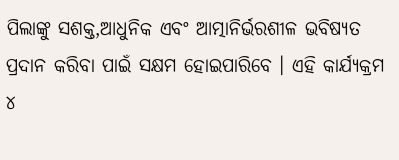ପିଲାଙ୍କୁ ସଶକ୍ତ,ଆଧୁନିକ ଏବଂ ଆତ୍ମାନିର୍ଭରଶୀଳ ଭବିଷ୍ୟତ ପ୍ରଦାନ କରିବା ପାଇଁ ସକ୍ଷମ ହୋଇପାରିବେ । ଏହି କାର୍ଯ୍ୟକ୍ରମ ୪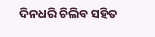ଦିନଧରି ଚିଲିବ ସହିତ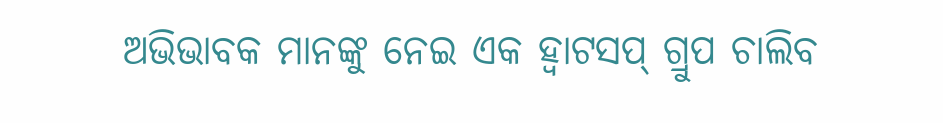ଅଭିଭାବକ ମାନଙ୍କୁ ନେଇ ଏକ ହ୍ଵାଟସପ୍ ଗ୍ରୁପ ଚାଲିବ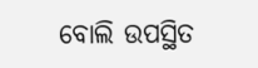ବୋଲି ଉପସ୍ଥିତ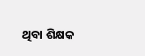ଥିବା ଶିକ୍ଷକ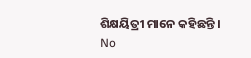ଶିକ୍ଷୟିତ୍ରୀ ମାନେ କହିଛନ୍ତି ।
No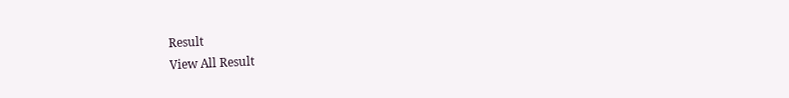Result
View All Result